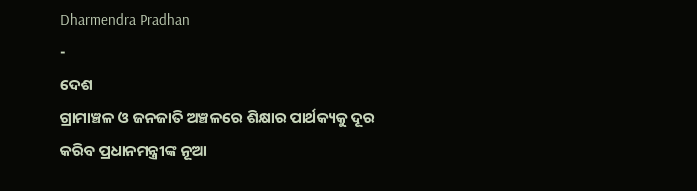Dharmendra Pradhan
-
ଦେଶ
ଗ୍ରାମାଞ୍ଚଳ ଓ ଜନଜାତି ଅଞ୍ଚଳରେ ଶିକ୍ଷାର ପାର୍ଥକ୍ୟକୁ ଦୂର କରିବ ପ୍ରଧାନମନ୍ତ୍ରୀଙ୍କ ନୂଆ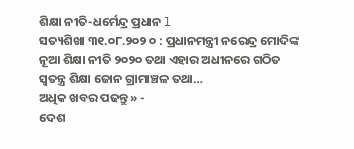ଶିକ୍ଷା ନୀତି-ଧର୍ମେନ୍ଦ୍ର ପ୍ରଧାନ l
ସତ୍ୟଶିଖା ୩୧.୦୮.୨୦୨ ୦ : ପ୍ରଧାନମନ୍ତ୍ରୀ ନରେନ୍ଦ୍ର ମୋଦିଙ୍କ ନୂଆ ଶିକ୍ଷା ନୀତି ୨୦୨୦ ତଥା ଏହାର ଅଧୀନରେ ଗଠିତ ସ୍ୱତନ୍ତ୍ର ଶିକ୍ଷା ଜୋନ ଗ୍ରାମାଞ୍ଚଳ ତଥା…
ଅଧିକ ଖବର ପଢନ୍ତୁ » -
ଦେଶ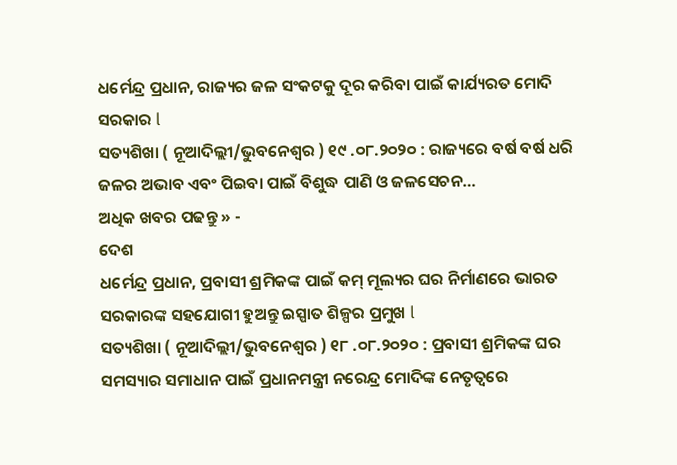ଧର୍ମେନ୍ଦ୍ର ପ୍ରଧାନ, ରାଜ୍ୟର ଜଳ ସଂକଟକୁ ଦୂର କରିବା ପାଇଁ କାର୍ଯ୍ୟରତ ମୋଦି ସରକାର l
ସତ୍ୟଶିଖା ( ନୂଆଦିଲ୍ଲୀ/ଭୁବନେଶ୍ୱର ) ୧୯ .୦୮.୨୦୨୦ : ରାଜ୍ୟରେ ବର୍ଷ ବର୍ଷ ଧରି ଜଳର ଅଭାବ ଏବଂ ପିଇବା ପାଇଁ ବିଶୁଦ୍ଧ ପାଣି ଓ ଜଳସେଚନ…
ଅଧିକ ଖବର ପଢନ୍ତୁ » -
ଦେଶ
ଧର୍ମେନ୍ଦ୍ର ପ୍ରଧାନ, ପ୍ରବାସୀ ଶ୍ରମିକଙ୍କ ପାଇଁ କମ୍ ମୂଲ୍ୟର ଘର ନିର୍ମାଣରେ ଭାରତ ସରକାରଙ୍କ ସହଯୋଗୀ ହୁଅନ୍ତୁ ଇସ୍ପାତ ଶିଳ୍ପର ପ୍ରମୁଖ l
ସତ୍ୟଶିଖା ( ନୂଆଦିଲ୍ଲୀ/ଭୁବନେଶ୍ୱର ) ୧୮ .୦୮.୨୦୨୦ : ପ୍ରବାସୀ ଶ୍ରମିକଙ୍କ ଘର ସମସ୍ୟାର ସମାଧାନ ପାଇଁ ପ୍ରଧାନମନ୍ତ୍ରୀ ନରେନ୍ଦ୍ର ମୋଦିଙ୍କ ନେତୃତ୍ୱରେ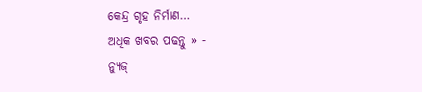କେନ୍ଦ୍ର ଗୃହ ନିର୍ମାଣ…
ଅଧିକ ଖବର ପଢନ୍ତୁ » -
ନ୍ୟୁଜ୍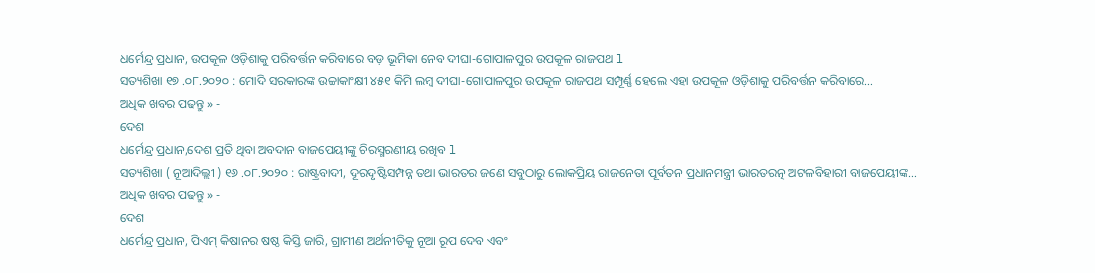ଧର୍ମେନ୍ଦ୍ର ପ୍ରଧାନ, ଉପକୂଳ ଓଡ଼ିଶାକୁ ପରିବର୍ତ୍ତନ କରିବାରେ ବଡ଼ ଭୂମିକା ନେବ ଦୀଘା-ଗୋପାଳପୁର ଉପକୂଳ ରାଜପଥ l
ସତ୍ୟଶିଖା ୧୭ .୦୮.୨୦୨୦ : ମୋଦି ସରକାରଙ୍କ ଉଚ୍ଚାକାଂକ୍ଷୀ ୪୫୧ କିମି ଲମ୍ବ ଦୀଘା-ଗୋପାଳପୁର ଉପକୂଳ ରାଜପଥ ସମ୍ପୂର୍ଣ୍ଣ ହେଲେ ଏହା ଉପକୂଳ ଓଡ଼ିଶାକୁ ପରିବର୍ତ୍ତନ କରିବାରେ…
ଅଧିକ ଖବର ପଢନ୍ତୁ » -
ଦେଶ
ଧର୍ମେନ୍ଦ୍ର ପ୍ରଧାନ,ଦେଶ ପ୍ରତି ଥିବା ଅବଦାନ ବାଜପେୟୀଙ୍କୁ ଚିରସ୍ମରଣୀୟ ରଖିବ l
ସତ୍ୟଶିଖା ( ନୂଆଦିଲ୍ଲୀ ) ୧୬ .୦୮.୨୦୨୦ : ରାଷ୍ଟ୍ରବାଦୀ, ଦୂରଦୃଷ୍ଟିସମ୍ପନ୍ନ ତଥା ଭାରତର ଜଣେ ସବୁଠାରୁ ଲୋକପ୍ରିୟ ରାଜନେତା ପୂର୍ବତନ ପ୍ରଧାନମନ୍ତ୍ରୀ ଭାରତରତ୍ନ ଅଟଳବିହାରୀ ବାଜପେୟୀଙ୍କ…
ଅଧିକ ଖବର ପଢନ୍ତୁ » -
ଦେଶ
ଧର୍ମେନ୍ଦ୍ର ପ୍ରଧାନ, ପିଏମ୍ କିଷାନର ଷଷ୍ଠ କିସ୍ତି ଜାରି, ଗ୍ରାମୀଣ ଅର୍ଥନୀତିକୁ ନୂଆ ରୂପ ଦେବ ଏବଂ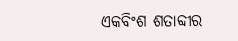ଏକବିଂଶ ଶତାବ୍ଦୀର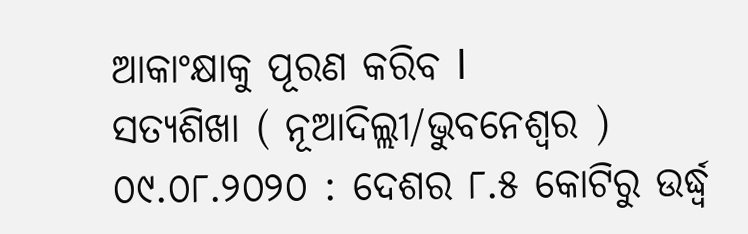ଆକାଂକ୍ଷାକୁ ପୂରଣ କରିବ l
ସତ୍ୟଶିଖା ( ନୂଆଦିଲ୍ଲୀ/ଭୁବନେଶ୍ୱର ) ୦୯.୦୮.୨୦୨୦ : ଦେଶର ୮.୫ କୋଟିରୁ ଉର୍ଦ୍ଧ୍ୱ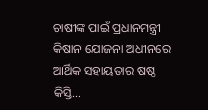ଚାଷୀଙ୍କ ପାଇଁ ପ୍ରଧାନମନ୍ତ୍ରୀ କିଷାନ ଯୋଜନା ଅଧୀନରେ ଆର୍ଥିକ ସହାୟତାର ଷଷ୍ଠ କିସ୍ତି…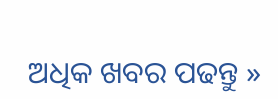ଅଧିକ ଖବର ପଢନ୍ତୁ »